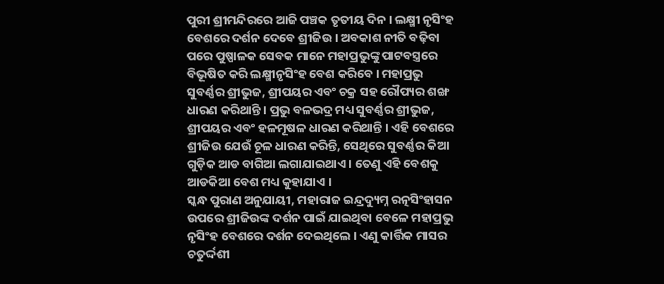ପୁରୀ ଶ୍ରୀମନ୍ଦିରରେ ଆଜି ପଞ୍ଚକ ତୃତୀୟ ଦିନ । ଲକ୍ଷ୍ମୀ ନୃସିଂହ ବେଶରେ ଦର୍ଶନ ଦେବେ ଶ୍ରୀଜିଉ । ଅବକାଶ ନୀତି ବଢ଼ିବା ପରେ ପୁଷ୍ପାଳକ ସେବକ ମାନେ ମହାପ୍ରଭୁଙ୍କୁ ପାଟବସ୍ତ୍ରରେ ବିଭୂଷିତ କରି ଲକ୍ଷ୍ମୀନୃସିଂହ ବେଶ କରିବେ । ମହାପ୍ରଭୁ ସୁବର୍ଣ୍ଣର ଶ୍ରୀଭୁଜ, ଶ୍ରୀପୟର ଏବଂ ଚକ୍ର ସହ ରୌପ୍ୟର ଶଙ୍ଖ ଧାରଣ କରିଥାନ୍ତି । ପ୍ରଭୁ ବଳଭଦ୍ର ମଧ୍ୟ ସୁବର୍ଣ୍ଣର ଶ୍ରୀଭୁଜ, ଶ୍ରୀପୟର ଏବଂ ହଳମୂଷଳ ଧାରଣ କରିଥାନ୍ତି । ଏହି ବେଶରେ ଶ୍ରୀଜିଉ ଯେଉଁ ଚୂଳ ଧାରଣ କରିନ୍ତି, ସେଥିରେ ସୁବର୍ଣ୍ଣର କିଆ ଗୁଡ଼ିକ ଆଡ ବାଗିଆ ଲଗାଯାଇଥାଏ । ତେଣୁ ଏହି ବେଶକୁ ଆଡକିଆ ବେଶ ମଧ୍ୟ କୁହାଯାଏ ।
ସ୍କନ୍ଧ ପୁରାଣ ଅନୁଯାୟୀ, ମହାରାଜ ଇନ୍ଦ୍ରଦ୍ୟୁମ୍ନ ରତ୍ନସିଂହାସନ ଉପରେ ଶ୍ରୀଜିଉଙ୍କ ଦର୍ଶନ ପାଇଁ ଯାଇଥିବା ବେଳେ ମହାପ୍ରଭୁ ନୃସିଂହ ବେଶରେ ଦର୍ଶନ ଦେଇଥିଲେ । ଏଣୁ କାର୍ତ୍ତିକ ମାସର ଚତୁର୍ଦ୍ଦଶୀ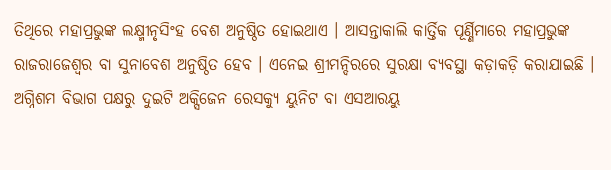ତିଥିରେ ମହାପ୍ରଭୁଙ୍କ ଲକ୍ଷ୍ମୀନୃସିଂହ ବେଶ ଅନୁଷ୍ଠିତ ହୋଇଥାଏ । ଆସନ୍ତାକାଲି କାର୍ତ୍ତିକ ପୂର୍ଣ୍ଣିମାରେ ମହାପ୍ରଭୁଙ୍କ ରାଜରାଜେଶ୍ଵର ବା ସୁନାବେଶ ଅନୁଷ୍ଠିତ ହେବ । ଏନେଇ ଶ୍ରୀମନ୍ଦିରରେ ସୁରକ୍ଷା ବ୍ୟବସ୍ଥା କଡ଼ାକଡ଼ି କରାଯାଇଛି । ଅଗ୍ନିଶମ ବିଭାଗ ପକ୍ଷରୁ ଦୁଇଟି ଅକ୍ସିଜେନ ରେସକ୍ୟୁ ୟୁନିଟ ବା ଏସଆରୟୁ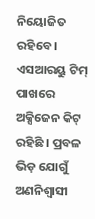ନିୟୋଜିତ ରହିବେ । ଏସଆରୟୁ ଟିମ୍ ପାଖରେ ଅକ୍ସିଜେନ କିଟ୍ ରହିଛି । ପ୍ରବଳ ଭିଡ଼ ଯୋଗୁଁ ଅଣନିଶ୍ବାସୀ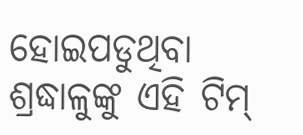ହୋଇପଡୁଥିବା ଶ୍ରଦ୍ଧାଳୁଙ୍କୁ ଏହି ଟିମ୍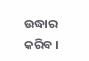ଉଦ୍ଧାର କରିବ ।